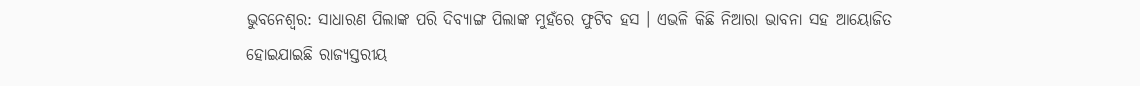ଭୁବନେଶ୍ବର: ସାଧାରଣ ପିଲାଙ୍କ ପରି ଦିବ୍ୟାଙ୍ଗ ପିଲାଙ୍କ ମୁହଁରେ ଫୁଟିବ ହସ । ଏଭଳି କିଛି ନିଆରା ଭାବନା ସହ ଆୟୋଜିତ ହୋଇଯାଇଛି ରାଜ୍ୟସ୍ତରୀୟ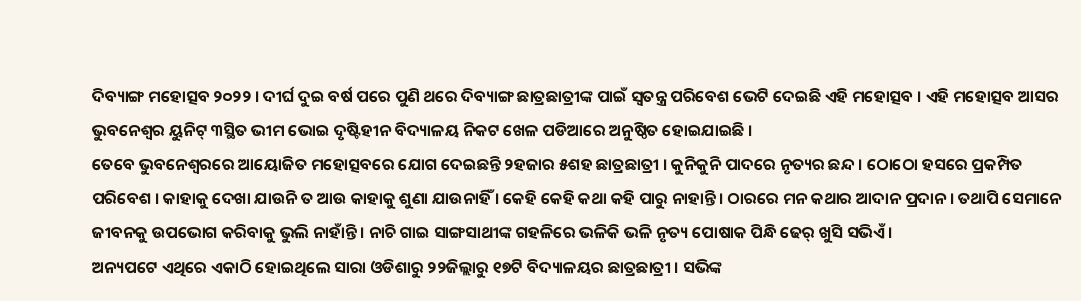ଦିବ୍ୟାଙ୍ଗ ମହୋତ୍ସବ ୨୦୨୨ । ଦୀର୍ଘ ଦୁଇ ବର୍ଷ ପରେ ପୁଣି ଥରେ ଦିବ୍ୟାଙ୍ଗ ଛାତ୍ରଛାତ୍ରୀଙ୍କ ପାଇଁ ସ୍ୱତନ୍ତ୍ର ପରିବେଶ ଭେଟି ଦେଇଛି ଏହି ମହୋତ୍ସବ । ଏହି ମହୋତ୍ସବ ଆସର ଭୁବନେଶ୍ୱର ୟୁନିଟ୍ ୩ସ୍ଥିତ ଭୀମ ଭୋଇ ଦୃଷ୍ଟିହୀନ ବିଦ୍ୟାଳୟ ନିକଟ ଖେଳ ପଡିଆରେ ଅନୁଷ୍ଠିତ ହୋଇଯାଇଛି ।
ତେବେ ଭୁବନେଶ୍ୱରରେ ଆୟୋଜିତ ମହୋତ୍ସବରେ ଯୋଗ ଦେଇଛନ୍ତି ୨ହଜାର ୫ଶହ ଛାତ୍ରଛାତ୍ରୀ । କୁନିକୁନି ପାଦରେ ନୃତ୍ୟର ଛନ୍ଦ । ଠୋଠୋ ହସରେ ପ୍ରକମ୍ପିତ ପରିବେଶ । କାହାକୁ ଦେଖା ଯାଉନି ତ ଆଉ କାହାକୁ ଶୁଣା ଯାଉନାହିଁ । କେହି କେହି କଥା କହି ପାରୁ ନାହାନ୍ତି । ଠାରରେ ମନ କଥାର ଆଦାନ ପ୍ରଦାନ । ତଥାପି ସେମାନେ ଜୀବନକୁ ଉପଭୋଗ କରିବାକୁ ଭୁଲି ନାହାଁନ୍ତି । ନାଚି ଗାଇ ସାଙ୍ଗସାଥୀଙ୍କ ଗହଳିରେ ଭଳିକି ଭଳି ନୃତ୍ୟ ପୋଷାକ ପିନ୍ଧି ଢେର୍ ଖୁସି ସଭିଏଁ ।
ଅନ୍ୟପଟେ ଏଥିରେ ଏକାଠି ହୋଇଥିଲେ ସାରା ଓଡିଶାରୁ ୨୨ଜିଲ୍ଲାରୁ ୧୭ଟି ବିଦ୍ୟାଳୟର ଛାତ୍ରଛାତ୍ରୀ । ସଭିଙ୍କ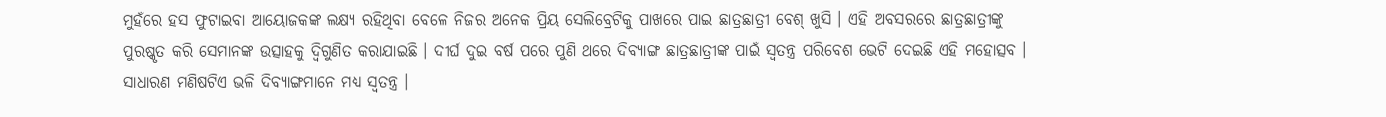ମୁହଁରେ ହସ ଫୁଟାଇବା ଆୟୋଜକଙ୍କ ଲକ୍ଷ୍ୟ ରହିଥିବା ବେଳେ ନିଜର ଅନେକ ପ୍ରିୟ ସେଲିବ୍ରେଟିକୁ ପାଖରେ ପାଇ ଛାତ୍ରଛାତ୍ରୀ ବେଶ୍ ଖୁସି । ଏହି ଅବସରରେ ଛାତ୍ରଛାତ୍ରୀଙ୍କୁ ପୁରଷ୍କୃତ କରି ସେମାନଙ୍କ ଉତ୍ସାହକୁ ଦ୍ୱିଗୁଣିତ କରାଯାଇଛି । ଦୀର୍ଘ ଦୁଇ ବର୍ଷ ପରେ ପୁଣି ଥରେ ଦିବ୍ୟାଙ୍ଗ ଛାତ୍ରଛାତ୍ରୀଙ୍କ ପାଇଁ ସ୍ୱତନ୍ତ୍ର ପରିବେଶ ଭେଟି ଦେଇଛି ଏହି ମହୋତ୍ସବ । ସାଧାରଣ ମଣିଷଟିଏ ଭଳି ଦିବ୍ୟାଙ୍ଗମାନେ ମଧ୍ୟ ସ୍ୱତନ୍ତ୍ର ।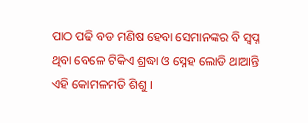ପାଠ ପଢି ବଡ ମଣିଷ ହେବା ସେମାନଙ୍କର ବି ସ୍ୱପ୍ନ ଥିବା ବେଳେ ଟିକିଏ ଶ୍ରଦ୍ଧା ଓ ସ୍ନେହ ଲୋଡି ଥାଆନ୍ତି ଏହି କୋମଳମତି ଶିଶୁ ।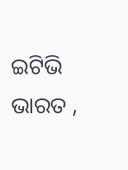ଇଟିଭି ଭାରତ ,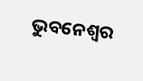ଭୁବନେଶ୍ବର